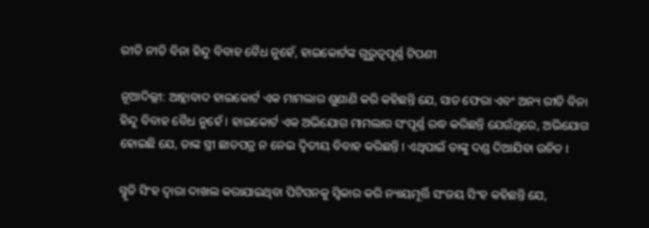ରୀତି ନୀତି ବିନା ହିନ୍ଦୁ ବିବାହ ବୈଧ ନୁହେଁ, ହାଇକୋର୍ଟଙ୍କ ଗୁରୁତ୍ୱପୂର୍ଣ୍ଣ ଟିପଣୀ

ନୂଆଦିଲ୍ଲୀ: ଆହ୍ଲାବାଦ ହାଇକୋର୍ଟ ଏକ ମାମଲାର ଶୁଣାଣି କରି କହିଛନ୍ତି ଯେ, ସାତ ଫେରା ଏବଂ ଅନ୍ୟ ରୀତି ବିନା ହିନ୍ଦୁ ବିବାହ ବୈଧ ନୁହେଁ । ହାଇକୋର୍ଟ ଏକ ଅଭିଯୋଗ ମାମଲାର ସଂପୂର୍ଣ୍ଣ ରଦ୍ଧ କରିଛନ୍ତି ଯେଉଁଥିରେ, ଅଭିଯୋଗ ହୋଇଛି ଯେ, ତାଙ୍କ ସ୍ତ୍ରୀ ଛାଡପତ୍ର ନ ନେଇ ଦ୍ୱିତୀୟ ବିବାହ କରିଛନ୍ତି । ଏଥିପାଇଁ ତାଙ୍କୁ ଦଣ୍ଡ ଦିଆଯିବା ଉଚିତ ।

ସ୍ମୃତି ସିଂହ ଦ୍ୱାରା ଦାଖଲ କରାଯାଇଥିବା ପିଟିସନକୁ ସ୍ୱିକାର କରି ନ୍ୟାୟମୂର୍ତ୍ତି ସଂଜୟ ସିଂହ କହିଛନ୍ତି ଯେ,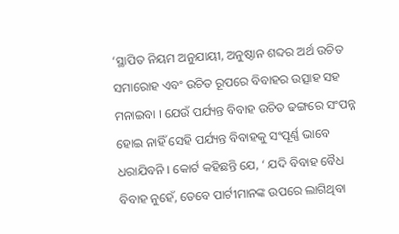‘ସ୍ଥାପିତ ନିୟମ ଅନୁଯାୟୀ, ଅନୁଷ୍ଠାନ ଶବ୍ଦର ଅର୍ଥ ଉଚିତ ସମାରୋହ ଏବଂ ଉଚିତ ରୂପରେ ବିବାହର ଉତ୍ସାହ ସହ ମନାଇବା । ଯେଉଁ ପର୍ଯ୍ୟନ୍ତ ବିବାହ ଉଚିତ ଢଙ୍ଗରେ ସଂପନ୍ନ ହୋଇ ନାହିଁ ସେହି ପର୍ଯ୍ୟନ୍ତ ବିବାହକୁ ସଂପୂର୍ଣ୍ଣ ଭାବେ ଧରାଯିବନି । କୋର୍ଟ କହିଛନ୍ତି ଯେ, ‘ ଯଦି ବିବାହ ବୈଧ ବିବାହ ନୁହେଁ, ତେବେ ପାର୍ଟୀମାନଙ୍କ ଉପରେ ଲାଗିଥିବା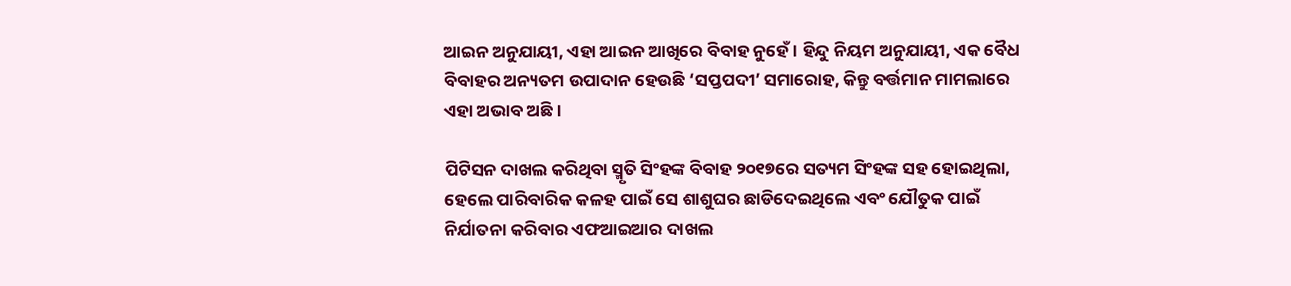ଆଇନ ଅନୁଯାୟୀ, ଏହା ଆଇନ ଆଖିରେ ବିବାହ ନୁହେଁ । ହିନ୍ଦୁ ନିୟମ ଅନୁଯାୟୀ, ଏକ ବୈଧ ବିବାହର ଅନ୍ୟତମ ଉପାଦାନ ହେଉଛି ‘ସପ୍ତପଦୀ’ ସମାରୋହ, କିନ୍ତୁ ବର୍ତ୍ତମାନ ମାମଲାରେ ଏହା ଅଭାବ ଅଛି ।

ପିଟିସନ ଦାଖଲ କରିଥିବା ସ୍ମୃତି ସିଂହଙ୍କ ବିବାହ ୨୦୧୭ରେ ସତ୍ୟମ ସିଂହଙ୍କ ସହ ହୋଇଥିଲା, ହେଲେ ପାରିବାରିକ କଳହ ପାଇଁ ସେ ଶାଶୁଘର ଛାଡିଦେଇଥିଲେ ଏବଂ ଯୌତୁକ ପାଇଁ ନିର୍ଯାତନା କରିବାର ଏଫଆଇଆର ଦାଖଲ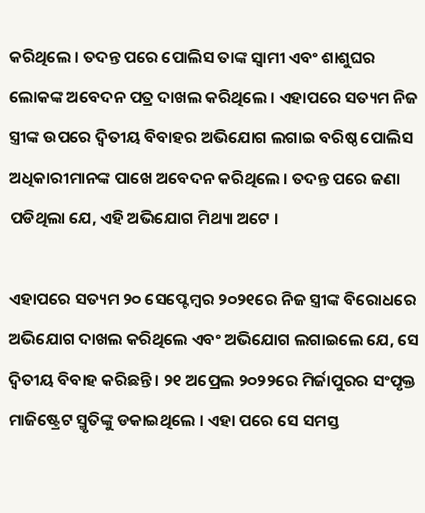କରିଥିଲେ । ତଦନ୍ତ ପରେ ପୋଲିସ ତାଙ୍କ ସ୍ୱାମୀ ଏବଂ ଶାଶୁଘର ଲୋକଙ୍କ ଅବେଦନ ପତ୍ର ଦାଖଲ କରିଥିଲେ । ଏହାପରେ ସତ୍ୟମ ନିଜ ସ୍ତ୍ରୀଙ୍କ ଉପରେ ଦ୍ୱିତୀୟ ବିବାହର ଅଭିଯୋଗ ଲଗାଇ ବରିଷ୍ଠ ପୋଲିସ ଅଧିକାରୀମାନଙ୍କ ପାଖେ ଅବେଦନ କରିଥିଲେ । ତଦନ୍ତ ପରେ ଜଣା ପଡିଥିଲା ଯେ, ଏହି ଅଭିଯୋଗ ମିଥ୍ୟା ଅଟେ ।

ଏହାପରେ ସତ୍ୟମ ୨୦ ସେପ୍ଟେମ୍ବର ୨୦୨୧ରେ ନିଜ ସ୍ତ୍ରୀଙ୍କ ବିରୋଧରେ ଅଭିଯୋଗ ଦାଖଲ କରିଥିଲେ ଏବଂ ଅଭିଯୋଗ ଲଗାଇଲେ ଯେ, ସେ ଦ୍ୱିତୀୟ ବିବାହ କରିଛନ୍ତି । ୨୧ ଅପ୍ରେଲ ୨୦୨୨ରେ ମିର୍ଜାପୁରର ସଂପୃକ୍ତ ମାଜିଷ୍ଟ୍ରେଟ ସ୍ମୃତିଙ୍କୁ ଡକାଇଥିଲେ । ଏହା ପରେ ସେ ସମସ୍ତ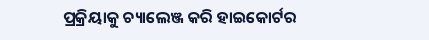ପ୍ରକ୍ରିୟାକୁ ଚ୍ୟାଲେଞ୍ଜ କରି ହାଇକୋର୍ଟର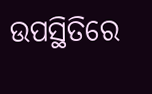ଉପସ୍ଥିତିରେ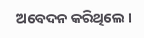ଅବେଦନ କରିଥିଲେ ।